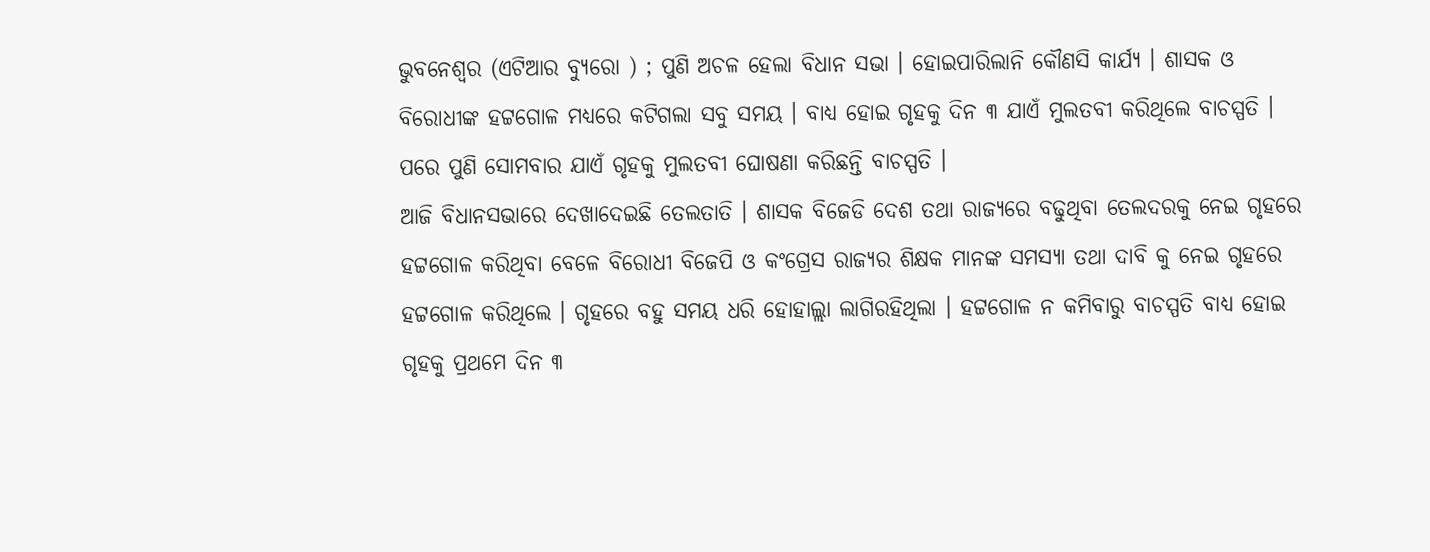ଭୁବନେଶ୍ୱର (ଏଟିଆର ବ୍ୟୁରୋ ) ; ପୁଣି ଅଚଳ ହେଲା ବିଧାନ ସଭା । ହୋଇପାରିଲାନି କୌଣସି କାର୍ଯ୍ୟ । ଶାସକ ଓ ବିରୋଧୀଙ୍କ ହଟ୍ଟଗୋଳ ମଧ୍ୟରେ କଟିଗଲା ସବୁ ସମୟ । ବାଧ୍ୟ ହୋଇ ଗୃହକୁ ଦିନ ୩ ଯାଏଁ ମୁଲତବୀ କରିଥିଲେ ବାଚସ୍ପତି । ପରେ ପୁଣି ସୋମବାର ଯାଏଁ ଗୃହକୁ ମୁଲତବୀ ଘୋଷଣା କରିଛନ୍ତି ବାଚସ୍ପତି ।
ଆଜି ବିଧାନସଭାରେ ଦେଖାଦେଇଛି ତେଲତାତି । ଶାସକ ବିଜେଡି ଦେଶ ତଥା ରାଜ୍ୟରେ ବଢୁଥିବା ତେଲଦରକୁ ନେଇ ଗୃହରେ ହଟ୍ଟଗୋଳ କରିଥିବା ବେଳେ ବିରୋଧୀ ବିଜେପି ଓ କଂଗ୍ରେସ ରାଜ୍ୟର ଶିକ୍ଷକ ମାନଙ୍କ ସମସ୍ୟା ତଥା ଦାବି କୁ ନେଇ ଗୃହରେ ହଟ୍ଟଗୋଳ କରିଥିଲେ । ଗୃହରେ ବହୁ ସମୟ ଧରି ହୋହାଲ୍ଲା ଲାଗିରହିଥିଲା । ହଟ୍ଟଗୋଳ ନ କମିବାରୁ ବାଚସ୍ପତି ବାଧ୍ୟ ହୋଇ ଗୃହକୁ ପ୍ରଥମେ ଦିନ ୩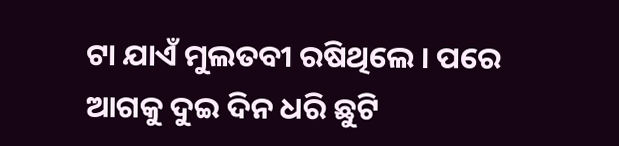ଟା ଯାଏଁ ମୁଲତବୀ ରଷିଥିଲେ । ପରେ ଆଗକୁ ଦୁଇ ଦିନ ଧରି ଛୁଟି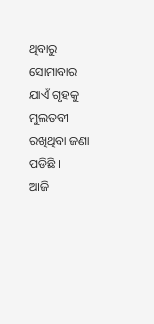ଥିବାରୁ ସୋମାବାର ଯାଏଁ ଗୃହକୁ ମୁଲତବୀ ରଖିଥିବା ଜଣା ପଡିଛି ।
ଆଜି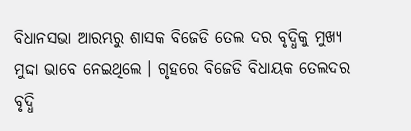ବିଧାନସଭା ଆରମ୍ଭରୁ ଶାସକ ବିଜେଡି ତେଲ ଦର ବୃଦ୍ଧିକୁ ମୁଖ୍ୟ ମୁଦ୍ଦା ଭାବେ ନେଇଥିଲେ । ଗୃହରେ ବିଜେଡି ବିଧାୟକ ତେଲଦର ବୃଦ୍ଧି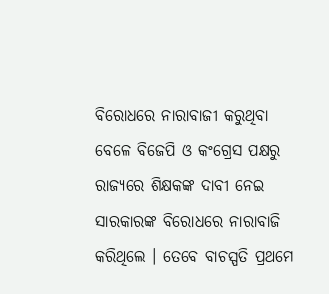ବିରୋଧରେ ନାରାବାଜୀ କରୁଥିବା ବେଳେ ବିଜେପି ଓ କଂଗ୍ରେସ ପକ୍ଷରୁ ରାଜ୍ୟରେ ଶିକ୍ଷକଙ୍କ ଦାବୀ ନେଇ ସାରକାରଙ୍କ ବିରୋଧରେ ନାରାବାଜି କରିଥିଲେ । ତେବେ ବାଚସ୍ପତି ପ୍ରଥମେ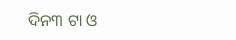ଦିନ୩ ଟା ଓ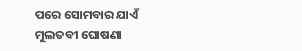ପରେ ସୋମବାର ଯାଏଁ ମୁଲତବୀ ଘୋଷଣା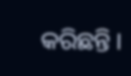କରିଛନ୍ତି ।